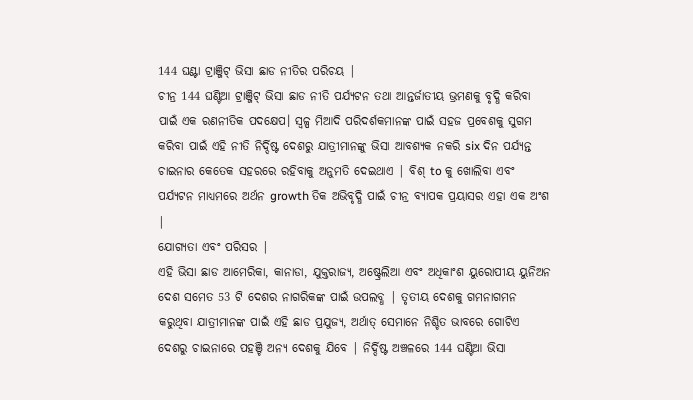144 ଘଣ୍ଟା ଟ୍ରାଞ୍ଜିଟ୍ ଭିସା ଛାଡ ନୀତିର ପରିଚୟ |
ଚୀନ୍ର 144 ଘଣ୍ଟିଆ ଟ୍ରାଞ୍ଜିଟ୍ ଭିସା ଛାଡ ନୀତି ପର୍ଯ୍ୟଟନ ତଥା ଆନ୍ତର୍ଜାତୀୟ ଭ୍ରମଣକୁ ବୃଦ୍ଧି କରିବା ପାଇଁ ଏକ ରଣନୀତିକ ପଦକ୍ଷେପ। ସ୍ୱଳ୍ପ ମିଆଦି ପରିଦର୍ଶକମାନଙ୍କ ପାଇଁ ସହଜ ପ୍ରବେଶକୁ ସୁଗମ କରିବା ପାଇଁ ଏହି ନୀତି ନିର୍ଦ୍ଦିଷ୍ଟ ଦେଶରୁ ଯାତ୍ରୀମାନଙ୍କୁ ଭିସା ଆବଶ୍ୟକ ନକରି six ଦିନ ପର୍ଯ୍ୟନ୍ତ ଚାଇନାର କେତେକ ସହରରେ ରହିବାକୁ ଅନୁମତି ଦେଇଥାଏ | ବିଶ୍ to କୁ ଖୋଲିବା ଏବଂ ପର୍ଯ୍ୟଟନ ମାଧ୍ୟମରେ ଅର୍ଥନ growth ତିକ ଅଭିବୃଦ୍ଧି ପାଇଁ ଚୀନ୍ର ବ୍ୟାପକ ପ୍ରୟାସର ଏହା ଏକ ଅଂଶ |
ଯୋଗ୍ୟତା ଏବଂ ପରିସର |
ଏହି ଭିସା ଛାଡ ଆମେରିକା, କାନାଡା, ଯୁକ୍ତରାଜ୍ୟ, ଅଷ୍ଟ୍ରେଲିଆ ଏବଂ ଅଧିକାଂଶ ୟୁରୋପୀୟ ୟୁନିଅନ ଦେଶ ସମେତ 53 ଟି ଦେଶର ନାଗରିକଙ୍କ ପାଇଁ ଉପଲବ୍ଧ | ତୃତୀୟ ଦେଶକୁ ଗମନାଗମନ କରୁଥିବା ଯାତ୍ରୀମାନଙ୍କ ପାଇଁ ଏହି ଛାଡ ପ୍ରଯୁଜ୍ୟ, ଅର୍ଥାତ୍ ସେମାନେ ନିଶ୍ଚିତ ଭାବରେ ଗୋଟିଏ ଦେଶରୁ ଚାଇନାରେ ପହଞ୍ଚି ଅନ୍ୟ ଦେଶକୁ ଯିବେ | ନିର୍ଦ୍ଦିଷ୍ଟ ଅଞ୍ଚଳରେ 144 ଘଣ୍ଟିଆ ଭିସା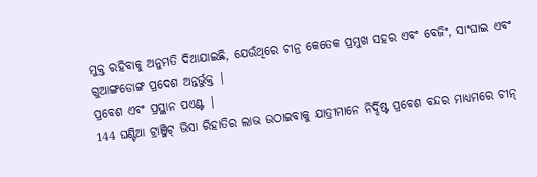ମୁକ୍ତ ରହିବାକୁ ଅନୁମତି ଦିଆଯାଇଛି, ଯେଉଁଥିରେ ଚୀନ୍ର କେତେକ ପ୍ରମୁଖ ସହର ଏବଂ ବେଜିଂ, ସାଂଘାଇ ଏବଂ ଗୁଆଙ୍ଗଡୋଙ୍ଗ ପ୍ରଦେଶ ଅନ୍ତର୍ଭୁକ୍ତ |
ପ୍ରବେଶ ଏବଂ ପ୍ରସ୍ଥାନ ପଏଣ୍ଟ |
144 ଘଣ୍ଟିଆ ଟ୍ରାଞ୍ଜିଟ୍ ଭିସା ରିହାତିର ଲାଭ ଉଠାଇବାକୁ ଯାତ୍ରୀମାନେ ନିର୍ଦ୍ଦିଷ୍ଟ ପ୍ରବେଶ ବନ୍ଦର ମାଧ୍ୟମରେ ଚୀନ୍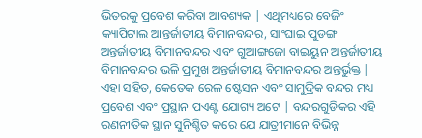ଭିତରକୁ ପ୍ରବେଶ କରିବା ଆବଶ୍ୟକ | ଏଥିମଧ୍ୟରେ ବେଜିଂ କ୍ୟାପିଟାଲ ଆନ୍ତର୍ଜାତୀୟ ବିମାନବନ୍ଦର, ସାଂଘାଇ ପୁଡଙ୍ଗ ଅନ୍ତର୍ଜାତୀୟ ବିମାନବନ୍ଦର ଏବଂ ଗୁଆଙ୍ଗଜୋ ବାଇୟୁନ ଅନ୍ତର୍ଜାତୀୟ ବିମାନବନ୍ଦର ଭଳି ପ୍ରମୁଖ ଅନ୍ତର୍ଜାତୀୟ ବିମାନବନ୍ଦର ଅନ୍ତର୍ଭୁକ୍ତ | ଏହା ସହିତ, କେତେକ ରେଳ ଷ୍ଟେସନ ଏବଂ ସାମୁଦ୍ରିକ ବନ୍ଦର ମଧ୍ୟ ପ୍ରବେଶ ଏବଂ ପ୍ରସ୍ଥାନ ପଏଣ୍ଟ ଯୋଗ୍ୟ ଅଟେ | ବନ୍ଦରଗୁଡିକର ଏହି ରଣନୀତିକ ସ୍ଥାନ ସୁନିଶ୍ଚିତ କରେ ଯେ ଯାତ୍ରୀମାନେ ବିଭିନ୍ନ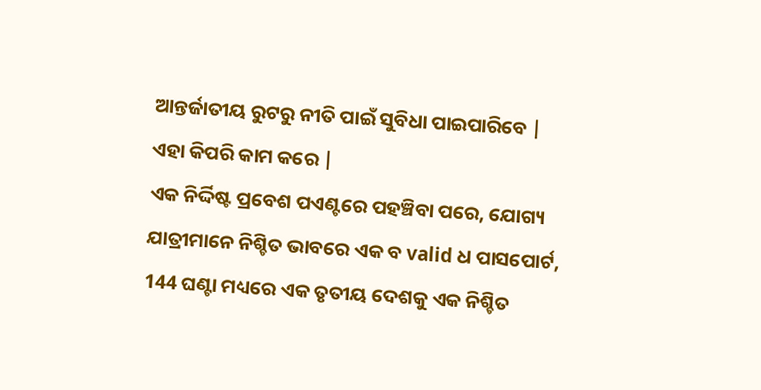ଆନ୍ତର୍ଜାତୀୟ ରୁଟରୁ ନୀତି ପାଇଁ ସୁବିଧା ପାଇପାରିବେ |
ଏହା କିପରି କାମ କରେ |
ଏକ ନିର୍ଦ୍ଦିଷ୍ଟ ପ୍ରବେଶ ପଏଣ୍ଟରେ ପହଞ୍ଚିବା ପରେ, ଯୋଗ୍ୟ ଯାତ୍ରୀମାନେ ନିଶ୍ଚିତ ଭାବରେ ଏକ ବ valid ଧ ପାସପୋର୍ଟ, 144 ଘଣ୍ଟା ମଧ୍ୟରେ ଏକ ତୃତୀୟ ଦେଶକୁ ଏକ ନିଶ୍ଚିତ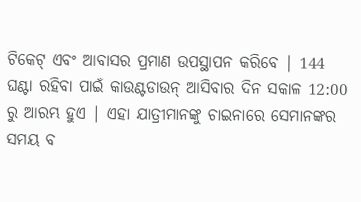ଟିକେଟ୍ ଏବଂ ଆବାସର ପ୍ରମାଣ ଉପସ୍ଥାପନ କରିବେ | 144 ଘଣ୍ଟା ରହିବା ପାଇଁ କାଉଣ୍ଟଡାଉନ୍ ଆସିବାର ଦିନ ସକାଳ 12:00 ରୁ ଆରମ୍ଭ ହୁଏ | ଏହା ଯାତ୍ରୀମାନଙ୍କୁ ଚାଇନାରେ ସେମାନଙ୍କର ସମୟ ବ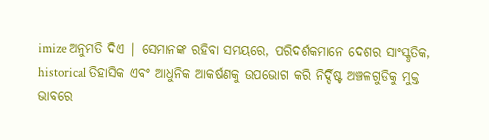imize ଅନୁମତି ଦିଏ | ସେମାନଙ୍କ ରହିବା ସମୟରେ, ପରିଦର୍ଶକମାନେ ଦେଶର ସାଂସ୍କୃତିକ, historical ତିହାସିକ ଏବଂ ଆଧୁନିକ ଆକର୍ଷଣକୁ ଉପଭୋଗ କରି ନିର୍ଦ୍ଦିଷ୍ଟ ଅଞ୍ଚଳଗୁଡିକୁ ମୁକ୍ତ ଭାବରେ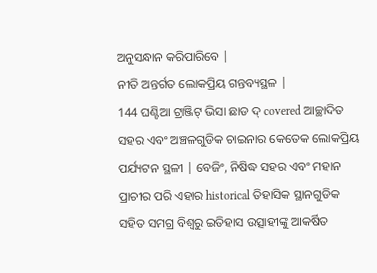ଅନୁସନ୍ଧାନ କରିପାରିବେ |
ନୀତି ଅନ୍ତର୍ଗତ ଲୋକପ୍ରିୟ ଗନ୍ତବ୍ୟସ୍ଥଳ |
144 ଘଣ୍ଟିଆ ଟ୍ରାଞ୍ଜିଟ୍ ଭିସା ଛାଡ ଦ୍ covered ଆଚ୍ଛାଦିତ ସହର ଏବଂ ଅଞ୍ଚଳଗୁଡିକ ଚାଇନାର କେତେକ ଲୋକପ୍ରିୟ ପର୍ଯ୍ୟଟନ ସ୍ଥଳୀ | ବେଜିଂ, ନିଷିଦ୍ଧ ସହର ଏବଂ ମହାନ ପ୍ରାଚୀର ପରି ଏହାର historical ତିହାସିକ ସ୍ଥାନଗୁଡିକ ସହିତ ସମଗ୍ର ବିଶ୍ୱରୁ ଇତିହାସ ଉତ୍ସାହୀଙ୍କୁ ଆକର୍ଷିତ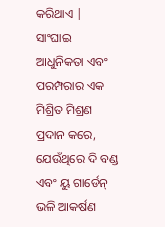କରିଥାଏ | ସାଂଘାଇ ଆଧୁନିକତା ଏବଂ ପରମ୍ପରାର ଏକ ମିଶ୍ରିତ ମିଶ୍ରଣ ପ୍ରଦାନ କରେ, ଯେଉଁଥିରେ ଦି ବଣ୍ଡ ଏବଂ ୟୁ ଗାର୍ଡେନ୍ ଭଳି ଆକର୍ଷଣ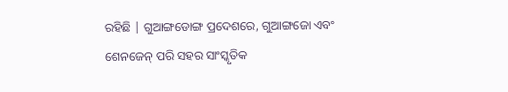ରହିଛି | ଗୁଆଙ୍ଗଡୋଙ୍ଗ ପ୍ରଦେଶରେ, ଗୁଆଙ୍ଗଜୋ ଏବଂ ଶେନଜେନ୍ ପରି ସହର ସାଂସ୍କୃତିକ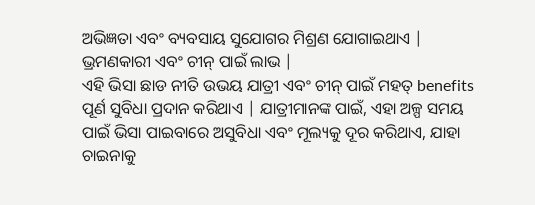ଅଭିଜ୍ଞତା ଏବଂ ବ୍ୟବସାୟ ସୁଯୋଗର ମିଶ୍ରଣ ଯୋଗାଇଥାଏ |
ଭ୍ରମଣକାରୀ ଏବଂ ଚୀନ୍ ପାଇଁ ଲାଭ |
ଏହି ଭିସା ଛାଡ ନୀତି ଉଭୟ ଯାତ୍ରୀ ଏବଂ ଚୀନ୍ ପାଇଁ ମହତ୍ benefits ପୂର୍ଣ ସୁବିଧା ପ୍ରଦାନ କରିଥାଏ | ଯାତ୍ରୀମାନଙ୍କ ପାଇଁ, ଏହା ଅଳ୍ପ ସମୟ ପାଇଁ ଭିସା ପାଇବାରେ ଅସୁବିଧା ଏବଂ ମୂଲ୍ୟକୁ ଦୂର କରିଥାଏ, ଯାହା ଚାଇନାକୁ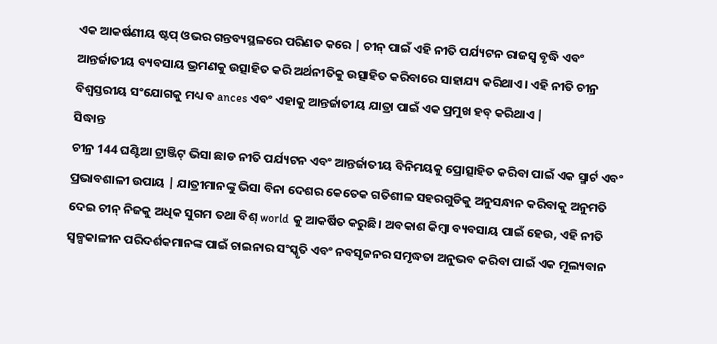ଏକ ଆକର୍ଷଣୀୟ ଷ୍ଟପ୍ ଓଭର ଗନ୍ତବ୍ୟସ୍ଥଳରେ ପରିଣତ କରେ | ଚୀନ୍ ପାଇଁ ଏହି ନୀତି ପର୍ଯ୍ୟଟନ ରାଜସ୍ୱ ବୃଦ୍ଧି ଏବଂ ଆନ୍ତର୍ଜାତୀୟ ବ୍ୟବସାୟ ଭ୍ରମଣକୁ ଉତ୍ସାହିତ କରି ଅର୍ଥନୀତିକୁ ଉତ୍ସାହିତ କରିବାରେ ସାହାଯ୍ୟ କରିଥାଏ। ଏହି ନୀତି ଚୀନ୍ର ବିଶ୍ୱସ୍ତରୀୟ ସଂଯୋଗକୁ ମଧ୍ୟ ବ ances ଏବଂ ଏହାକୁ ଆନ୍ତର୍ଜାତୀୟ ଯାତ୍ରା ପାଇଁ ଏକ ପ୍ରମୁଖ ହବ୍ କରିଥାଏ |
ସିଦ୍ଧାନ୍ତ
ଚୀନ୍ର 144 ଘଣ୍ଟିଆ ଟ୍ରାଞ୍ଜିଟ୍ ଭିସା ଛାଡ ନୀତି ପର୍ଯ୍ୟଟନ ଏବଂ ଆନ୍ତର୍ଜାତୀୟ ବିନିମୟକୁ ପ୍ରୋତ୍ସାହିତ କରିବା ପାଇଁ ଏକ ସ୍ମାର୍ଟ ଏବଂ ପ୍ରଭାବଶାଳୀ ଉପାୟ | ଯାତ୍ରୀମାନଙ୍କୁ ଭିସା ବିନା ଦେଶର କେତେକ ଗତିଶୀଳ ସହରଗୁଡିକୁ ଅନୁସନ୍ଧାନ କରିବାକୁ ଅନୁମତି ଦେଇ ଚୀନ୍ ନିଜକୁ ଅଧିକ ସୁଗମ ତଥା ବିଶ୍ world କୁ ଆକର୍ଷିତ କରୁଛି। ଅବକାଶ କିମ୍ବା ବ୍ୟବସାୟ ପାଇଁ ହେଉ, ଏହି ନୀତି ସ୍ୱଳ୍ପକାଳୀନ ପରିଦର୍ଶକମାନଙ୍କ ପାଇଁ ଚାଇନାର ସଂସ୍କୃତି ଏବଂ ନବସୃଜନର ସମୃଦ୍ଧତା ଅନୁଭବ କରିବା ପାଇଁ ଏକ ମୂଲ୍ୟବାନ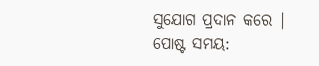ସୁଯୋଗ ପ୍ରଦାନ କରେ |
ପୋଷ୍ଟ ସମୟ: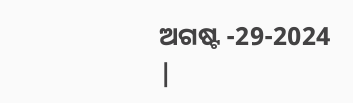ଅଗଷ୍ଟ -29-2024 |